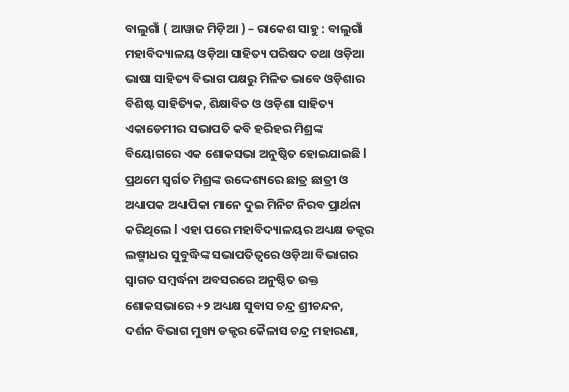ବାଲୁଗାଁ ( ଆୱାଜ ମିଡ଼ିଆ ) – ରାକେଶ ସାହୁ : ବାଲୁଗାଁ ମହାବିଦ୍ୟାଳୟ ଓଡ଼ିଆ ସାହିତ୍ୟ ପରିଷଦ ତଥା ଓଡ଼ିଆ ଭାଷା ସାହିତ୍ୟ ବିଭାଗ ପକ୍ଷରୁ ମିଳିତ ଭାବେ ଓଡ଼ିଶାର ବିଶିଷ୍ଟ ସାହିତ୍ୟିକ, ଶିକ୍ଷାବିତ ଓ ଓଡ଼ିଶା ସାହିତ୍ୟ ଏକାଡେମୀର ସଭାପତି କବି ହରିହର ମିଶ୍ରଙ୍କ ବିୟୋଗରେ ଏକ ଶୋକସଭା ଅନୁଷ୍ଠିତ ହୋଇଯାଇଛି l ପ୍ରଥମେ ସ୍ବର୍ଗତ ମିଶ୍ରଙ୍କ ଉଦ୍ଦେଶ୍ୟରେ ଛାତ୍ର ଛାତ୍ରୀ ଓ ଅଧ୍ୟାପକ ଅଧ୍ୟାପିକା ମାନେ ଦୁଇ ମିନିଟ ନିରବ ପ୍ରାର୍ଥନା କରିଥିଲେ l ଏହା ପରେ ମହାବିଦ୍ୟାଳୟର ଅଧ୍ୟକ୍ଷ ଡକ୍ଟର ଲଷ୍ମୀଧର ସୁବୁଦ୍ଧିଙ୍କ ସଭାପତିତ୍ୱରେ ଓଡ଼ିଆ ବିଭାଗର ସ୍ୱାଗତ ସମ୍ବର୍ଦ୍ଧନା ଅବସରରେ ଅନୁଷ୍ଠିତ ଉକ୍ତ ଶୋକସଭାରେ +୨ ଅଧ୍ୟକ୍ଷ ସୁବାସ ଚନ୍ଦ୍ର ଶ୍ରୀଚନ୍ଦନ, ଦର୍ଶନ ବିଭାଗ ମୁଖ୍ୟ ଡକ୍ଟର କୈଳାସ ଚନ୍ଦ୍ର ମହାରଣା,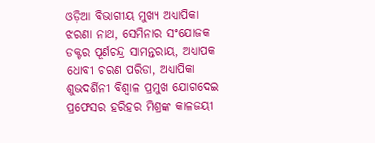ଓଡ଼ିଆ ବିଭାଗୀୟ ମୁଖ୍ୟ ଅଧ୍ୟାପିକା ଝରଣା ନାଥ, ସେମିନାର ସଂଯୋଜକ ଡକ୍ଟର ପୂର୍ଣଚନ୍ଦ୍ର ସାମନ୍ତରାୟ, ଅଧ୍ୟାପକ ଧୋବୀ ଚରଣ ପରିଡା, ଅଧ୍ୟାପିକା ଶୁଭଦର୍ଶିନୀ ବିଶ୍ୱାଳ ପ୍ରମୁଖ ଯୋଗଦେଇ ପ୍ରଫେସର ହରିହର ମିଶ୍ରଙ୍କ କାଳଜୟୀ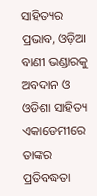ସାହିତ୍ୟର ପ୍ରଭାବ, ଓଡ଼ିଆ ବାଣୀ ଭଣ୍ଡାରକୁ ଅବଦାନ ଓ ଓଡିଶା ସାହିତ୍ୟ ଏକାଡେମୀରେ ତାଙ୍କର ପ୍ରତିବଦ୍ଧତା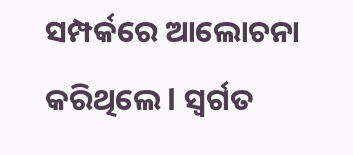ସମ୍ପର୍କରେ ଆଲୋଚନା କରିଥିଲେ l ସ୍ବର୍ଗତ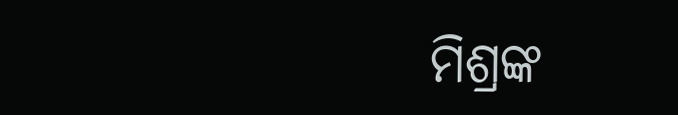ମିଶ୍ରଙ୍କ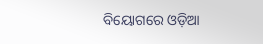ବିୟୋଗରେ ଓଡ଼ିଆ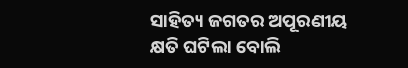ସାହିତ୍ୟ ଜଗତର ଅପୂରଣୀୟ କ୍ଷତି ଘଟିଲା ବୋଲି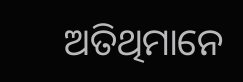ଅତିଥିମାନେ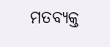ମତବ୍ୟକ୍ତ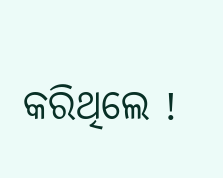କରିଥିଲେ !